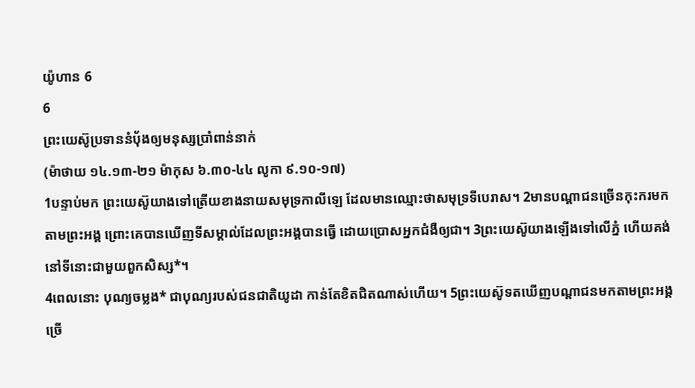យ៉ូហាន 6
6
ព្រះយេស៊ូប្រទាននំប៉័ងឲ្យមនុស្សប្រាំពាន់នាក់
(ម៉ាថាយ ១៤.១៣-២១ ម៉ាកុស ៦.៣០-៤៤ លូកា ៩.១០-១៧)
1បន្ទាប់មក ព្រះយេស៊ូយាងទៅត្រើយខាងនាយសមុទ្រកាលីឡេ ដែលមានឈ្មោះថាសមុទ្រទីបេរាស។ 2មានបណ្ដាជនច្រើនកុះករមកតាមព្រះអង្គ ព្រោះគេបានឃើញទីសម្គាល់ដែលព្រះអង្គបានធ្វើ ដោយប្រោសអ្នកជំងឺឲ្យជា។ 3ព្រះយេស៊ូយាងឡើងទៅលើភ្នំ ហើយគង់នៅទីនោះជាមួយពួកសិស្ស*។
4ពេលនោះ បុណ្យចម្លង* ជាបុណ្យរបស់ជនជាតិយូដា កាន់តែខិតជិតណាស់ហើយ។ 5ព្រះយេស៊ូទតឃើញបណ្ដាជនមកតាមព្រះអង្គច្រើ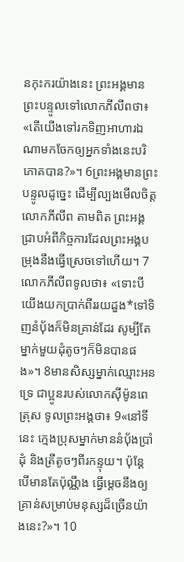នកុះករយ៉ាងនេះ ព្រះអង្គមានព្រះបន្ទូលទៅលោកភីលីពថា៖ «តើយើងទៅរកទិញអាហារឯណាមកចែកឲ្យអ្នកទាំងនេះបរិភោគបាន?»។ 6ព្រះអង្គមានព្រះបន្ទូលដូច្នេះ ដើម្បីល្បងមើលចិត្តលោកភីលីព តាមពិត ព្រះអង្គជ្រាបអំពីកិច្ចការដែលព្រះអង្គបម្រុងនឹងធ្វើស្រេចទៅហើយ។ 7លោកភីលីពទូលថា៖ «ទោះបីយើងយកប្រាក់ពីររយដួង*ទៅទិញនំប៉័ងក៏មិនគ្រាន់ដែរ សូម្បីតែម្នាក់មួយដុំតូចៗក៏មិនបានផង»។ 8មានសិស្សម្នាក់ឈ្មោះអនទ្រេ ជាប្អូនរបស់លោកស៊ីម៉ូនពេត្រុស ទូលព្រះអង្គថា៖ 9«នៅទីនេះ ក្មេងប្រុសម្នាក់មាននំប៉័ងប្រាំដុំ និងត្រីតូចៗពីរកន្ទុយ។ ប៉ុន្តែ បើមានតែប៉ុណ្ណឹង ធ្វើម្ដេចនឹងឲ្យគ្រាន់សម្រាប់មនុស្សដ៏ច្រើនយ៉ាងនេះ?»។ 10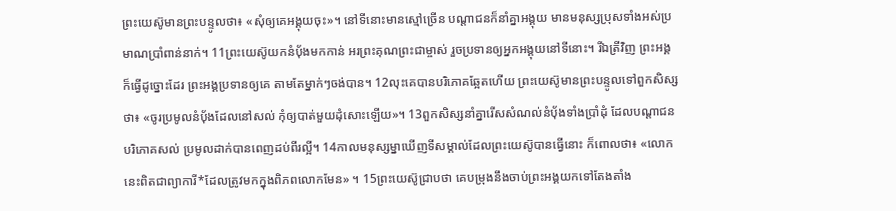ព្រះយេស៊ូមានព្រះបន្ទូលថា៖ «សុំឲ្យគេអង្គុយចុះ»។ នៅទីនោះមានស្មៅច្រើន បណ្ដាជនក៏នាំគ្នាអង្គុយ មានមនុស្សប្រុសទាំងអស់ប្រមាណប្រាំពាន់នាក់។ 11ព្រះយេស៊ូយកនំប៉័ងមកកាន់ អរព្រះគុណព្រះជាម្ចាស់ រួចប្រទានឲ្យអ្នកអង្គុយនៅទីនោះ។ រីឯត្រីវិញ ព្រះអង្គក៏ធ្វើដូច្នោះដែរ ព្រះអង្គប្រទានឲ្យគេ តាមតែម្នាក់ៗចង់បាន។ 12លុះគេបានបរិភោគឆ្អែតហើយ ព្រះយេស៊ូមានព្រះបន្ទូលទៅពួកសិស្សថា៖ «ចូរប្រមូលនំប៉័ងដែលនៅសល់ កុំឲ្យបាត់មួយដុំសោះឡើយ»។ 13ពួកសិស្សនាំគ្នារើសសំណល់នំប៉័ងទាំងប្រាំដុំ ដែលបណ្ដាជនបរិភោគសល់ ប្រមូលដាក់បានពេញដប់ពីរល្អី។ 14កាលមនុស្សម្នាឃើញទីសម្គាល់ដែលព្រះយេស៊ូបានធ្វើនោះ ក៏ពោលថា៖ «លោកនេះពិតជាព្យាការី*ដែលត្រូវមកក្នុងពិភពលោកមែន» ។ 15ព្រះយេស៊ូជ្រាបថា គេបម្រុងនឹងចាប់ព្រះអង្គយកទៅតែងតាំង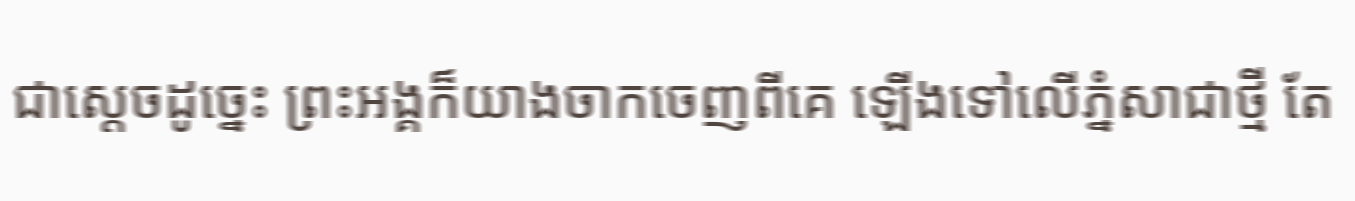ជាស្ដេចដូច្នេះ ព្រះអង្គក៏យាងចាកចេញពីគេ ឡើងទៅលើភ្នំសាជាថ្មី តែ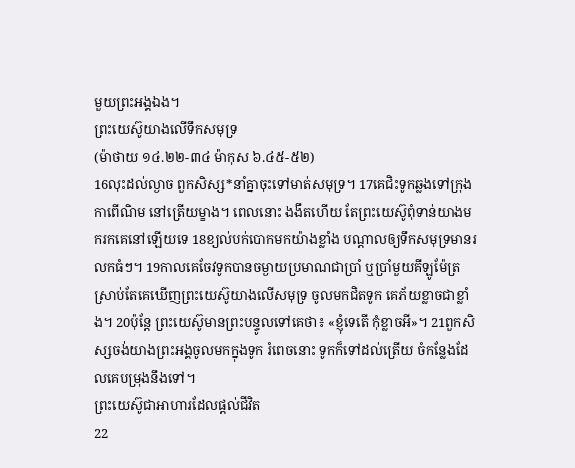មួយព្រះអង្គឯង។
ព្រះយេស៊ូយាងលើទឹកសមុទ្រ
(ម៉ាថាយ ១៤.២២-៣៤ ម៉ាកុស ៦.៤៥-៥២)
16លុះដល់ល្ងាច ពួកសិស្ស*នាំគ្នាចុះទៅមាត់សមុទ្រ។ 17គេជិះទូកឆ្លងទៅក្រុងកាពើណិម នៅត្រើយម្ខាង។ ពេលនោះ ងងឹតហើយ តែព្រះយេស៊ូពុំទាន់យាងមករកគេនៅឡើយទេ 18ខ្យល់បក់បោកមកយ៉ាងខ្លាំង បណ្ដាលឲ្យទឹកសមុទ្រមានរលកធំៗ។ 19កាលគេចែវទូកបានចម្ងាយប្រមាណជាប្រាំ ឬប្រាំមួយគីឡូម៉ែត្រ ស្រាប់តែគេឃើញព្រះយេស៊ូយាងលើសមុទ្រ ចូលមកជិតទូក គេភ័យខ្លាចជាខ្លាំង។ 20ប៉ុន្តែ ព្រះយេស៊ូមានព្រះបន្ទូលទៅគេថា៖ «ខ្ញុំទេតើ កុំខ្លាចអី»។ 21ពួកសិស្សចង់យាងព្រះអង្គចូលមកក្នុងទូក រំពេចនោះ ទូកក៏ទៅដល់ត្រើយ ចំកន្លែងដែលគេបម្រុងនឹងទៅ។
ព្រះយេស៊ូជាអាហារដែលផ្ដល់ជីវិត
22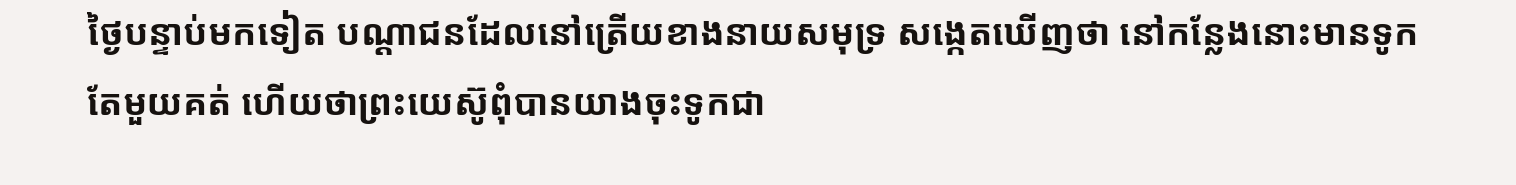ថ្ងៃបន្ទាប់មកទៀត បណ្ដាជនដែលនៅត្រើយខាងនាយសមុទ្រ សង្កេតឃើញថា នៅកន្លែងនោះមានទូកតែមួយគត់ ហើយថាព្រះយេស៊ូពុំបានយាងចុះទូកជា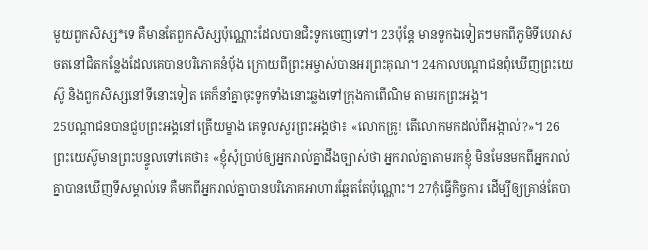មួយពួកសិស្ស*ទេ គឺមានតែពួកសិស្សប៉ុណ្ណោះដែលបានជិះទូកចេញទៅ។ 23ប៉ុន្តែ មានទូកឯទៀតៗមកពីភូមិទីបេរាសចតនៅជិតកន្លែងដែលគេបានបរិភោគនំប៉័ង ក្រោយពីព្រះអម្ចាស់បានអរព្រះគុណ។ 24កាលបណ្ដាជនពុំឃើញព្រះយេស៊ូ និងពួកសិស្សនៅទីនោះទៀត គេក៏នាំគ្នាចុះទូកទាំងនោះឆ្លងទៅក្រុងកាពើណិម តាមរកព្រះអង្គ។
25បណ្ដាជនបានជួបព្រះអង្គនៅត្រើយម្ខាង គេទូលសួរព្រះអង្គថា៖ «លោកគ្រូ! តើលោកមកដល់ពីអង្កាល់?»។ 26ព្រះយេស៊ូមានព្រះបន្ទូលទៅគេថា៖ «ខ្ញុំសុំប្រាប់ឲ្យអ្នករាល់គ្នាដឹងច្បាស់ថា អ្នករាល់គ្នាតាមរកខ្ញុំ មិនមែនមកពីអ្នករាល់គ្នាបានឃើញទីសម្គាល់ទេ គឺមកពីអ្នករាល់គ្នាបានបរិភោគអាហារឆ្អែតតែប៉ុណ្ណោះ។ 27កុំធ្វើកិច្ចការ ដើម្បីឲ្យគ្រាន់តែបា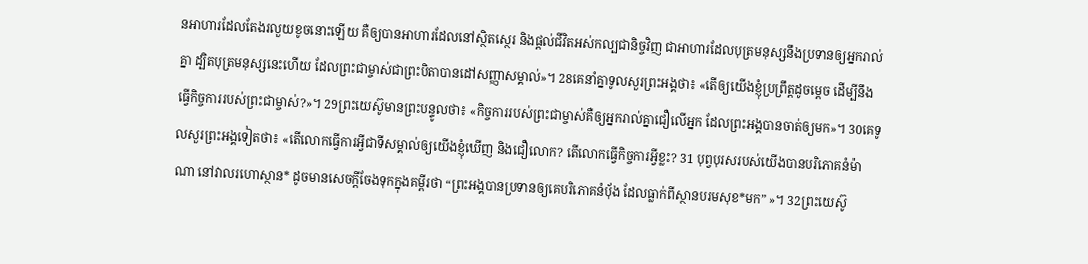នអាហារដែលតែងរលួយខូចនោះឡើយ គឺឲ្យបានអាហារដែលនៅស្ថិតស្ថេរ និងផ្ដល់ជីវិតអស់កល្បជានិច្ចវិញ ជាអាហារដែលបុត្រមនុស្សនឹងប្រទានឲ្យអ្នករាល់គ្នា ដ្បិតបុត្រមនុស្សនេះហើយ ដែលព្រះជាម្ចាស់ជាព្រះបិតាបានដៅសញ្ញាសម្គាល់»។ 28គេនាំគ្នាទូលសួរព្រះអង្គថា៖ «តើឲ្យយើងខ្ញុំប្រព្រឹត្តដូចម្ដេច ដើម្បីនឹងធ្វើកិច្ចការរបស់ព្រះជាម្ចាស់?»។ 29ព្រះយេស៊ូមានព្រះបន្ទូលថា៖ «កិច្ចការរបស់ព្រះជាម្ចាស់គឺឲ្យអ្នករាល់គ្នាជឿលើអ្នក ដែលព្រះអង្គបានចាត់ឲ្យមក»។ 30គេទូលសួរព្រះអង្គទៀតថា៖ «តើលោកធ្វើការអ្វីជាទីសម្គាល់ឲ្យយើងខ្ញុំឃើញ និងជឿលោក? តើលោកធ្វើកិច្ចការអ្វីខ្លះ? 31 បុព្វបុរសរបស់យើងបានបរិភោគនំម៉ាណា នៅវាលរហោស្ថាន* ដូចមានសេចក្ដីចែងទុកក្នុងគម្ពីរថា “ព្រះអង្គបានប្រទានឲ្យគេបរិភោគនំប៉័ង ដែលធ្លាក់ពីស្ថានបរមសុខ*មក” »។ 32ព្រះយេស៊ូ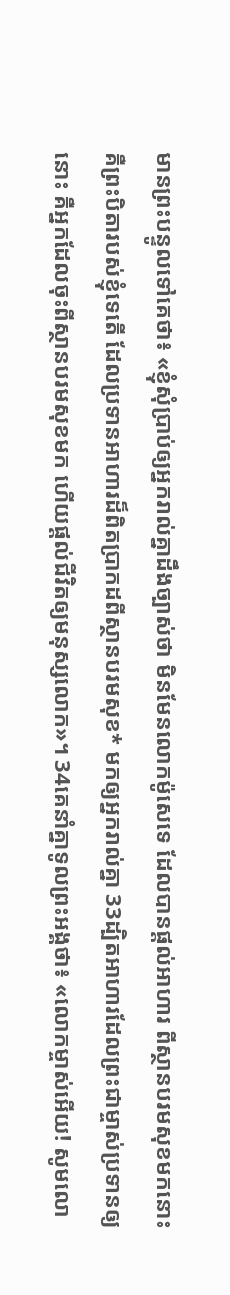មានព្រះបន្ទូលទៅគេថា៖ «ខ្ញុំសុំប្រាប់ឲ្យអ្នករាល់គ្នាដឹងច្បាស់ថា មិនមែនលោកម៉ូសេទេ ដែលបានផ្ដល់អាហារ ពីស្ថានបរមសុខមកនោះ គឺព្រះបិតារបស់ខ្ញុំទេតើ ដែលប្រទានអាហារដ៏ពិតប្រាកដពីស្ថានបរមសុខ* មកឲ្យអ្នករាល់គ្នា 33ដ្បិតអាហារដែលព្រះជាម្ចាស់ប្រទានឲ្យនោះ គឺអ្នកដែលចុះពីស្ថានបរមសុខមក ហើយផ្ដល់ជីវិតឲ្យមនុស្សលោក»។ 34គេនាំគ្នាទូលព្រះអង្គថា៖ «លោកម្ចាស់អើយ! សូមលោ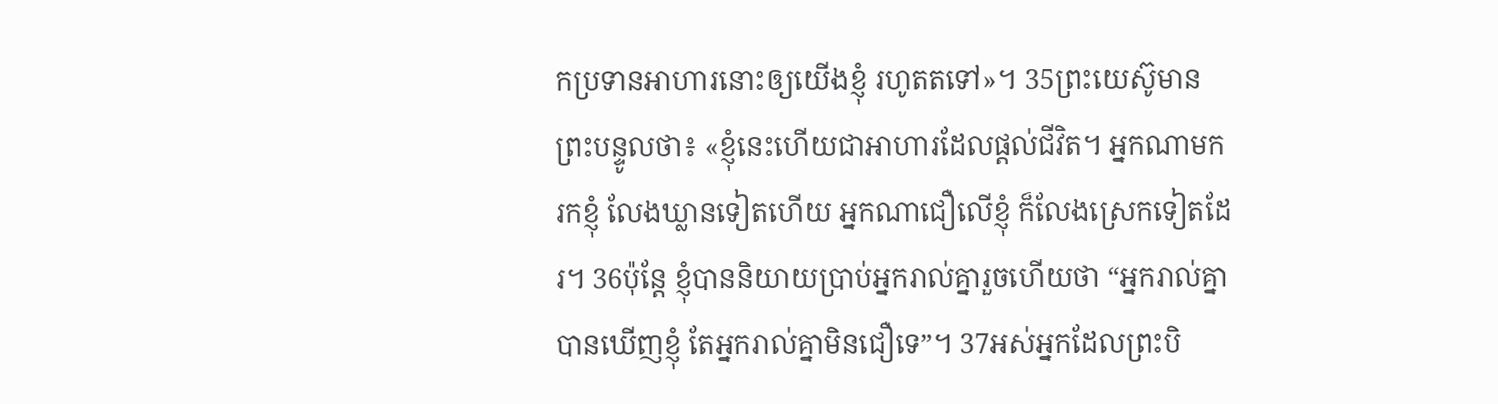កប្រទានអាហារនោះឲ្យយើងខ្ញុំ រហូតតទៅ»។ 35ព្រះយេស៊ូមានព្រះបន្ទូលថា៖ «ខ្ញុំនេះហើយជាអាហារដែលផ្ដល់ជីវិត។ អ្នកណាមករកខ្ញុំ លែងឃ្លានទៀតហើយ អ្នកណាជឿលើខ្ញុំ ក៏លែងស្រេកទៀតដែរ។ 36ប៉ុន្តែ ខ្ញុំបាននិយាយប្រាប់អ្នករាល់គ្នារួចហើយថា “អ្នករាល់គ្នាបានឃើញខ្ញុំ តែអ្នករាល់គ្នាមិនជឿទេ”។ 37អស់អ្នកដែលព្រះបិ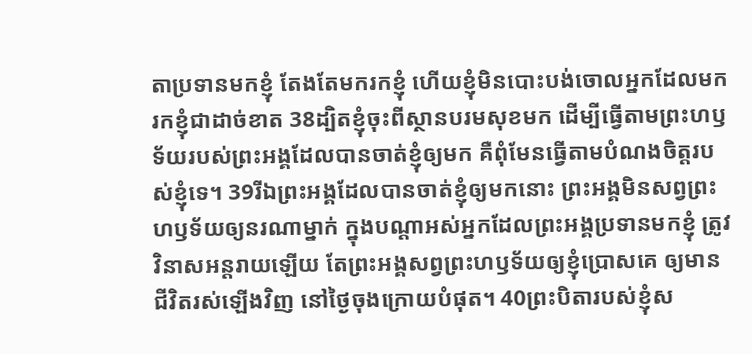តាប្រទានមកខ្ញុំ តែងតែមករកខ្ញុំ ហើយខ្ញុំមិនបោះបង់ចោលអ្នកដែលមករកខ្ញុំជាដាច់ខាត 38ដ្បិតខ្ញុំចុះពីស្ថានបរមសុខមក ដើម្បីធ្វើតាមព្រះហឫទ័យរបស់ព្រះអង្គដែលបានចាត់ខ្ញុំឲ្យមក គឺពុំមែនធ្វើតាមបំណងចិត្តរបស់ខ្ញុំទេ។ 39រីឯព្រះអង្គដែលបានចាត់ខ្ញុំឲ្យមកនោះ ព្រះអង្គមិនសព្វព្រះហឫទ័យឲ្យនរណាម្នាក់ ក្នុងបណ្ដាអស់អ្នកដែលព្រះអង្គប្រទានមកខ្ញុំ ត្រូវវិនាសអន្តរាយឡើយ តែព្រះអង្គសព្វព្រះហឫទ័យឲ្យខ្ញុំប្រោសគេ ឲ្យមានជីវិតរស់ឡើងវិញ នៅថ្ងៃចុងក្រោយបំផុត។ 40ព្រះបិតារបស់ខ្ញុំស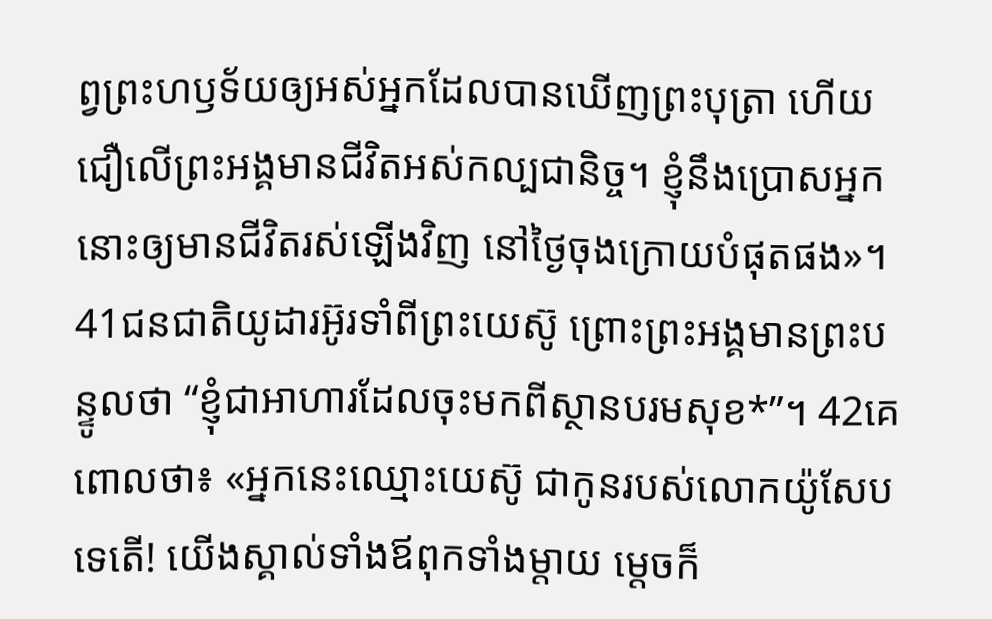ព្វព្រះហឫទ័យឲ្យអស់អ្នកដែលបានឃើញព្រះបុត្រា ហើយជឿលើព្រះអង្គមានជីវិតអស់កល្បជានិច្ច។ ខ្ញុំនឹងប្រោសអ្នកនោះឲ្យមានជីវិតរស់ឡើងវិញ នៅថ្ងៃចុងក្រោយបំផុតផង»។
41ជនជាតិយូដារអ៊ូរទាំពីព្រះយេស៊ូ ព្រោះព្រះអង្គមានព្រះបន្ទូលថា “ខ្ញុំជាអាហារដែលចុះមកពីស្ថានបរមសុខ*”។ 42គេពោលថា៖ «អ្នកនេះឈ្មោះយេស៊ូ ជាកូនរបស់លោកយ៉ូសែបទេតើ! យើងស្គាល់ទាំងឪពុកទាំងម្ដាយ ម្ដេចក៏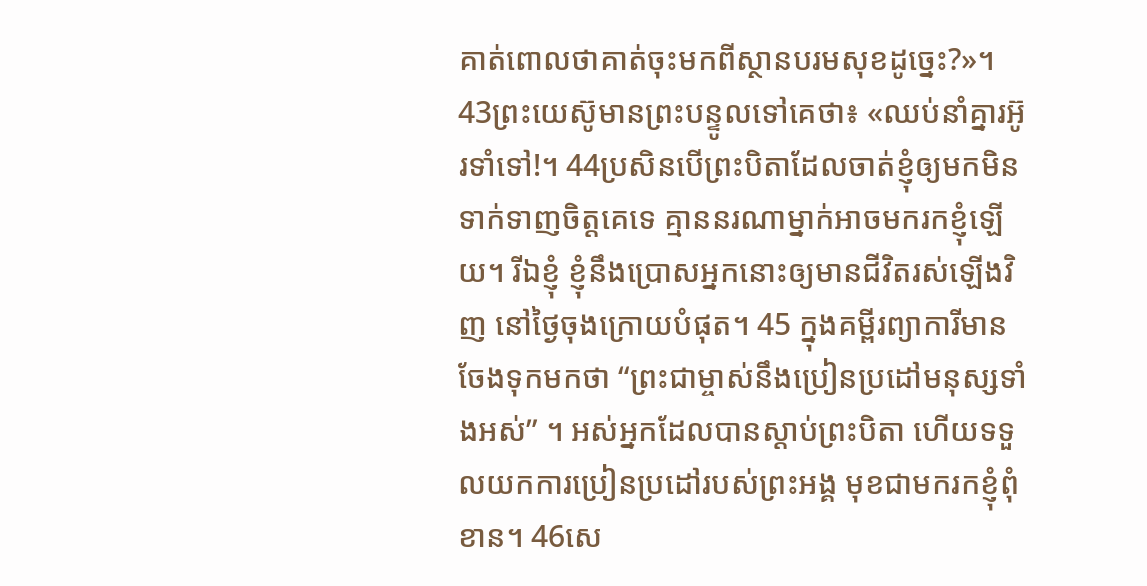គាត់ពោលថាគាត់ចុះមកពីស្ថានបរមសុខដូច្នេះ?»។ 43ព្រះយេស៊ូមានព្រះបន្ទូលទៅគេថា៖ «ឈប់នាំគ្នារអ៊ូរទាំទៅ!។ 44ប្រសិនបើព្រះបិតាដែលចាត់ខ្ញុំឲ្យមកមិនទាក់ទាញចិត្តគេទេ គ្មាននរណាម្នាក់អាចមករកខ្ញុំឡើយ។ រីឯខ្ញុំ ខ្ញុំនឹងប្រោសអ្នកនោះឲ្យមានជីវិតរស់ឡើងវិញ នៅថ្ងៃចុងក្រោយបំផុត។ 45 ក្នុងគម្ពីរព្យាការីមានចែងទុកមកថា “ព្រះជាម្ចាស់នឹងប្រៀនប្រដៅមនុស្សទាំងអស់” ។ អស់អ្នកដែលបានស្ដាប់ព្រះបិតា ហើយទទួលយកការប្រៀនប្រដៅរបស់ព្រះអង្គ មុខជាមករកខ្ញុំពុំខាន។ 46សេ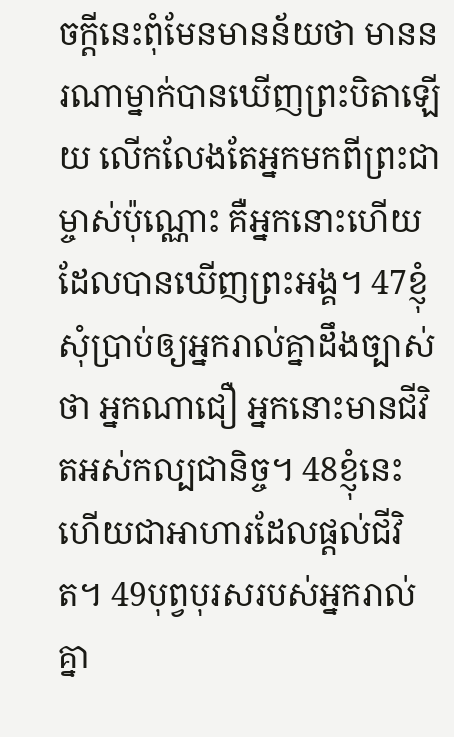ចក្ដីនេះពុំមែនមានន័យថា មាននរណាម្នាក់បានឃើញព្រះបិតាឡើយ លើកលែងតែអ្នកមកពីព្រះជាម្ចាស់ប៉ុណ្ណោះ គឺអ្នកនោះហើយដែលបានឃើញព្រះអង្គ។ 47ខ្ញុំសុំប្រាប់ឲ្យអ្នករាល់គ្នាដឹងច្បាស់ថា អ្នកណាជឿ អ្នកនោះមានជីវិតអស់កល្បជានិច្ច។ 48ខ្ញុំនេះហើយជាអាហារដែលផ្ដល់ជីវិត។ 49បុព្វបុរសរបស់អ្នករាល់គ្នា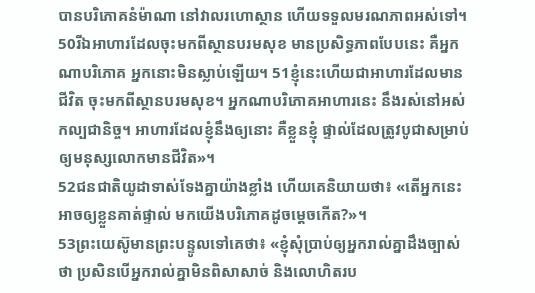បានបរិភោគនំម៉ាណា នៅវាលរហោស្ថាន ហើយទទួលមរណភាពអស់ទៅ។ 50រីឯអាហារដែលចុះមកពីស្ថានបរមសុខ មានប្រសិទ្ធភាពបែបនេះ គឺអ្នកណាបរិភោគ អ្នកនោះមិនស្លាប់ឡើយ។ 51ខ្ញុំនេះហើយជាអាហារដែលមានជីវិត ចុះមកពីស្ថានបរមសុខ។ អ្នកណាបរិភោគអាហារនេះ នឹងរស់នៅអស់កល្បជានិច្ច។ អាហារដែលខ្ញុំនឹងឲ្យនោះ គឺខ្លួនខ្ញុំ ផ្ទាល់ដែលត្រូវបូជាសម្រាប់ឲ្យមនុស្សលោកមានជីវិត»។
52ជនជាតិយូដាទាស់ទែងគ្នាយ៉ាងខ្លាំង ហើយគេនិយាយថា៖ «តើអ្នកនេះអាចឲ្យខ្លួនគាត់ផ្ទាល់ មកយើងបរិភោគដូចម្ដេចកើត?»។
53ព្រះយេស៊ូមានព្រះបន្ទូលទៅគេថា៖ «ខ្ញុំសុំប្រាប់ឲ្យអ្នករាល់គ្នាដឹងច្បាស់ថា ប្រសិនបើអ្នករាល់គ្នាមិនពិសាសាច់ និងលោហិតរប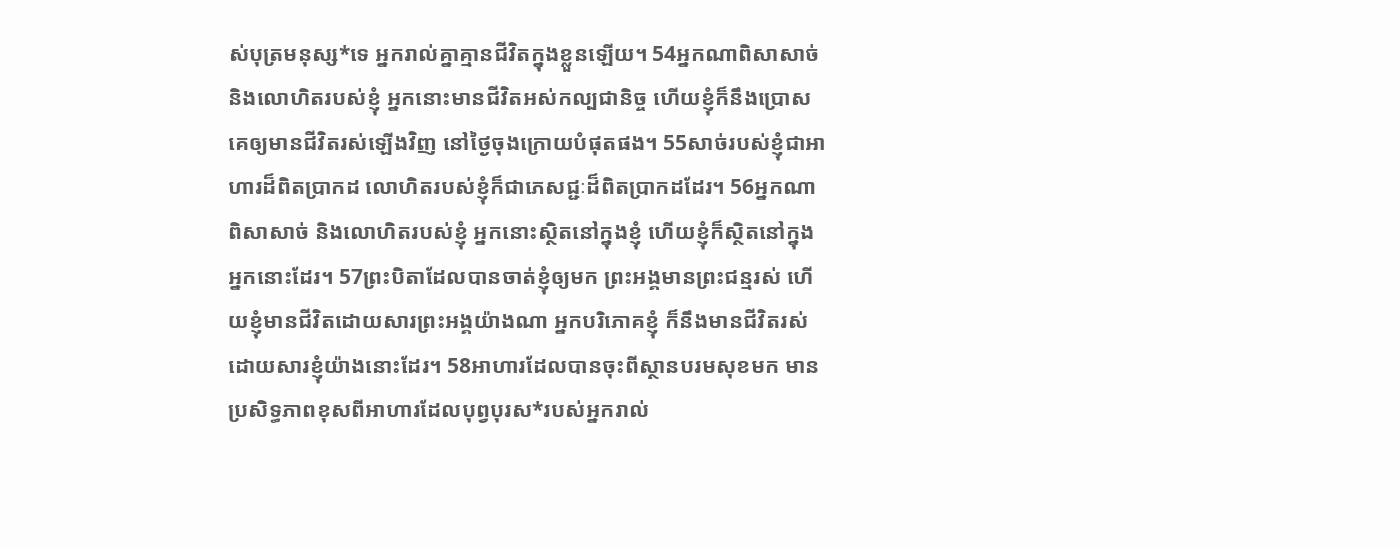ស់បុត្រមនុស្ស*ទេ អ្នករាល់គ្នាគ្មានជីវិតក្នុងខ្លួនឡើយ។ 54អ្នកណាពិសាសាច់ និងលោហិតរបស់ខ្ញុំ អ្នកនោះមានជីវិតអស់កល្បជានិច្ច ហើយខ្ញុំក៏នឹងប្រោសគេឲ្យមានជីវិតរស់ឡើងវិញ នៅថ្ងៃចុងក្រោយបំផុតផង។ 55សាច់របស់ខ្ញុំជាអាហារដ៏ពិតប្រាកដ លោហិតរបស់ខ្ញុំក៏ជាភេសជ្ជៈដ៏ពិតប្រាកដដែរ។ 56អ្នកណាពិសាសាច់ និងលោហិតរបស់ខ្ញុំ អ្នកនោះស្ថិតនៅក្នុងខ្ញុំ ហើយខ្ញុំក៏ស្ថិតនៅក្នុងអ្នកនោះដែរ។ 57ព្រះបិតាដែលបានចាត់ខ្ញុំឲ្យមក ព្រះអង្គមានព្រះជន្មរស់ ហើយខ្ញុំមានជីវិតដោយសារព្រះអង្គយ៉ាងណា អ្នកបរិភោគខ្ញុំ ក៏នឹងមានជីវិតរស់ ដោយសារខ្ញុំយ៉ាងនោះដែរ។ 58អាហារដែលបានចុះពីស្ថានបរមសុខមក មានប្រសិទ្ធភាពខុសពីអាហារដែលបុព្វបុរស*របស់អ្នករាល់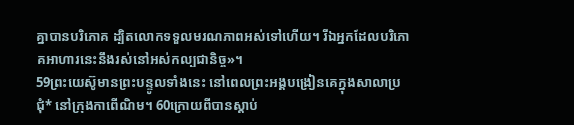គ្នាបានបរិភោគ ដ្បិតលោកទទួលមរណភាពអស់ទៅហើយ។ រីឯអ្នកដែលបរិភោគអាហារនេះនឹងរស់នៅអស់កល្បជានិច្ច»។
59ព្រះយេស៊ូមានព្រះបន្ទូលទាំងនេះ នៅពេលព្រះអង្គបង្រៀនគេក្នុងសាលាប្រជុំ* នៅក្រុងកាពើណិម។ 60ក្រោយពីបានស្ដាប់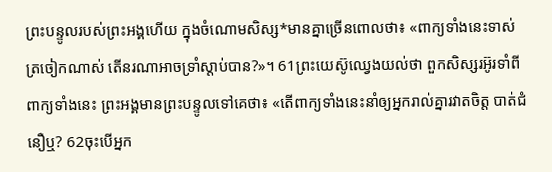ព្រះបន្ទូលរបស់ព្រះអង្គហើយ ក្នុងចំណោមសិស្ស*មានគ្នាច្រើនពោលថា៖ «ពាក្យទាំងនេះទាស់ត្រចៀកណាស់ តើនរណាអាចទ្រាំស្ដាប់បាន?»។ 61ព្រះយេស៊ូឈ្វេងយល់ថា ពួកសិស្សរអ៊ូរទាំពីពាក្យទាំងនេះ ព្រះអង្គមានព្រះបន្ទូលទៅគេថា៖ «តើពាក្យទាំងនេះនាំឲ្យអ្នករាល់គ្នារវាតចិត្ត បាត់ជំនឿឬ? 62ចុះបើអ្នក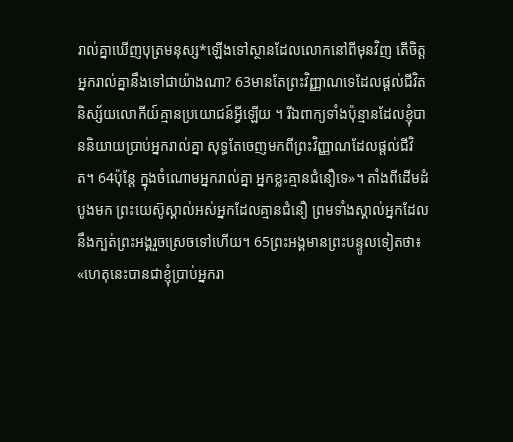រាល់គ្នាឃើញបុត្រមនុស្ស*ឡើងទៅស្ថានដែលលោកនៅពីមុនវិញ តើចិត្តអ្នករាល់គ្នានឹងទៅជាយ៉ាងណា? 63មានតែព្រះវិញ្ញាណទេដែលផ្ដល់ជីវិត និស្ស័យលោកីយ៍គ្មានប្រយោជន៍អ្វីឡើយ ។ រីឯពាក្យទាំងប៉ុន្មានដែលខ្ញុំបាននិយាយប្រាប់អ្នករាល់គ្នា សុទ្ធតែចេញមកពីព្រះវិញ្ញាណដែលផ្ដល់ជីវិត។ 64ប៉ុន្តែ ក្នុងចំណោមអ្នករាល់គ្នា អ្នកខ្លះគ្មានជំនឿទេ»។ តាំងពីដើមដំបូងមក ព្រះយេស៊ូស្គាល់អស់អ្នកដែលគ្មានជំនឿ ព្រមទាំងស្គាល់អ្នកដែលនឹងក្បត់ព្រះអង្គរួចស្រេចទៅហើយ។ 65ព្រះអង្គមានព្រះបន្ទូលទៀតថា៖ «ហេតុនេះបានជាខ្ញុំប្រាប់អ្នករា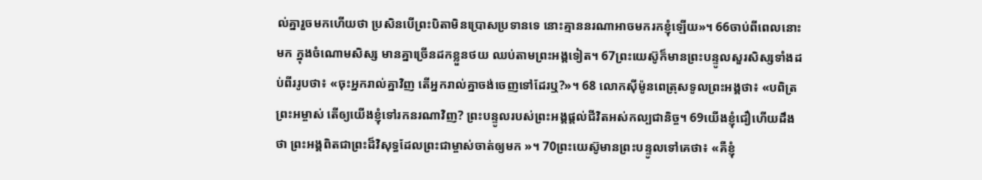ល់គ្នារួចមកហើយថា ប្រសិនបើព្រះបិតាមិនប្រោសប្រទានទេ នោះគ្មាននរណាអាចមករកខ្ញុំឡើយ»។ 66ចាប់ពីពេលនោះមក ក្នុងចំណោមសិស្ស មានគ្នាច្រើនដកខ្លួនថយ ឈប់តាមព្រះអង្គទៀត។ 67ព្រះយេស៊ូក៏មានព្រះបន្ទូលសួរសិស្សទាំងដប់ពីររូបថា៖ «ចុះអ្នករាល់គ្នាវិញ តើអ្នករាល់គ្នាចង់ចេញទៅដែរឬ?»។ 68 លោកស៊ីម៉ូនពេត្រុសទូលព្រះអង្គថា៖ «បពិត្រព្រះអម្ចាស់ តើឲ្យយើងខ្ញុំទៅរកនរណាវិញ? ព្រះបន្ទូលរបស់ព្រះអង្គផ្ដល់ជីវិតអស់កល្បជានិច្ច។ 69យើងខ្ញុំជឿហើយដឹងថា ព្រះអង្គពិតជាព្រះដ៏វិសុទ្ធដែលព្រះជាម្ចាស់ចាត់ឲ្យមក »។ 70ព្រះយេស៊ូមានព្រះបន្ទូលទៅគេថា៖ «គឺខ្ញុំ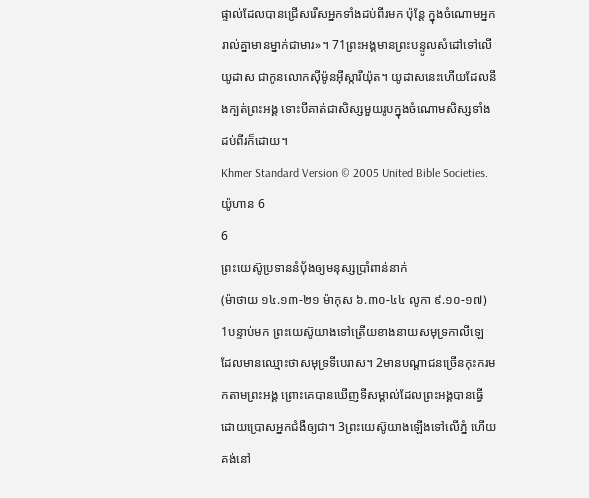ផ្ទាល់ដែលបានជ្រើសរើសអ្នកទាំងដប់ពីរមក ប៉ុន្តែ ក្នុងចំណោមអ្នករាល់គ្នាមានម្នាក់ជាមារ»។ 71ព្រះអង្គមានព្រះបន្ទូលសំដៅទៅលើយូដាស ជាកូនលោកស៊ីម៉ូនអ៊ីស្ការីយ៉ុត។ យូដាសនេះហើយដែលនឹងក្បត់ព្រះអង្គ ទោះបីគាត់ជាសិស្សមួយរូបក្នុងចំណោមសិស្សទាំងដប់ពីរក៏ដោយ។
Khmer Standard Version © 2005 United Bible Societies.
យ៉ូហាន 6
6
ព្រះយេស៊ូប្រទាននំប៉័ងឲ្យមនុស្សប្រាំពាន់នាក់
(ម៉ាថាយ ១៤.១៣-២១ ម៉ាកុស ៦.៣០-៤៤ លូកា ៩.១០-១៧)
1បន្ទាប់មក ព្រះយេស៊ូយាងទៅត្រើយខាងនាយសមុទ្រកាលីឡេ ដែលមានឈ្មោះថាសមុទ្រទីបេរាស។ 2មានបណ្ដាជនច្រើនកុះករមកតាមព្រះអង្គ ព្រោះគេបានឃើញទីសម្គាល់ដែលព្រះអង្គបានធ្វើ ដោយប្រោសអ្នកជំងឺឲ្យជា។ 3ព្រះយេស៊ូយាងឡើងទៅលើភ្នំ ហើយគង់នៅ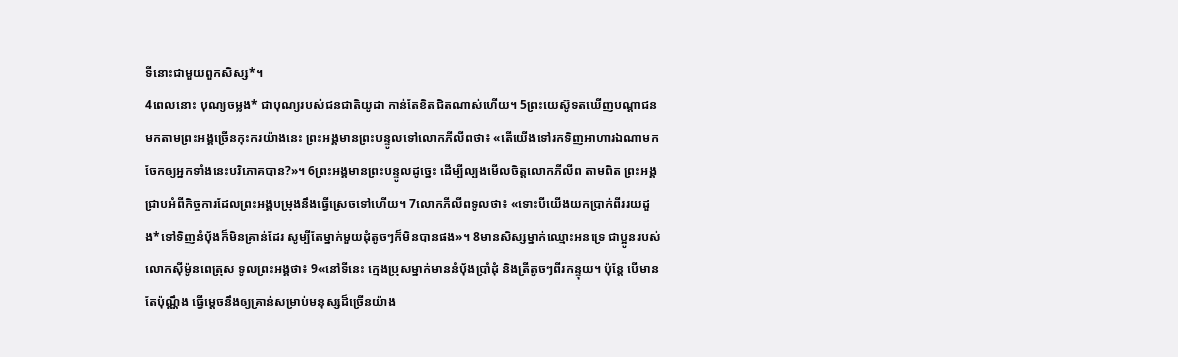ទីនោះជាមួយពួកសិស្ស*។
4ពេលនោះ បុណ្យចម្លង* ជាបុណ្យរបស់ជនជាតិយូដា កាន់តែខិតជិតណាស់ហើយ។ 5ព្រះយេស៊ូទតឃើញបណ្ដាជនមកតាមព្រះអង្គច្រើនកុះករយ៉ាងនេះ ព្រះអង្គមានព្រះបន្ទូលទៅលោកភីលីពថា៖ «តើយើងទៅរកទិញអាហារឯណាមកចែកឲ្យអ្នកទាំងនេះបរិភោគបាន?»។ 6ព្រះអង្គមានព្រះបន្ទូលដូច្នេះ ដើម្បីល្បងមើលចិត្តលោកភីលីព តាមពិត ព្រះអង្គជ្រាបអំពីកិច្ចការដែលព្រះអង្គបម្រុងនឹងធ្វើស្រេចទៅហើយ។ 7លោកភីលីពទូលថា៖ «ទោះបីយើងយកប្រាក់ពីររយដួង*ទៅទិញនំប៉័ងក៏មិនគ្រាន់ដែរ សូម្បីតែម្នាក់មួយដុំតូចៗក៏មិនបានផង»។ 8មានសិស្សម្នាក់ឈ្មោះអនទ្រេ ជាប្អូនរបស់លោកស៊ីម៉ូនពេត្រុស ទូលព្រះអង្គថា៖ 9«នៅទីនេះ ក្មេងប្រុសម្នាក់មាននំប៉័ងប្រាំដុំ និងត្រីតូចៗពីរកន្ទុយ។ ប៉ុន្តែ បើមានតែប៉ុណ្ណឹង ធ្វើម្ដេចនឹងឲ្យគ្រាន់សម្រាប់មនុស្សដ៏ច្រើនយ៉ាង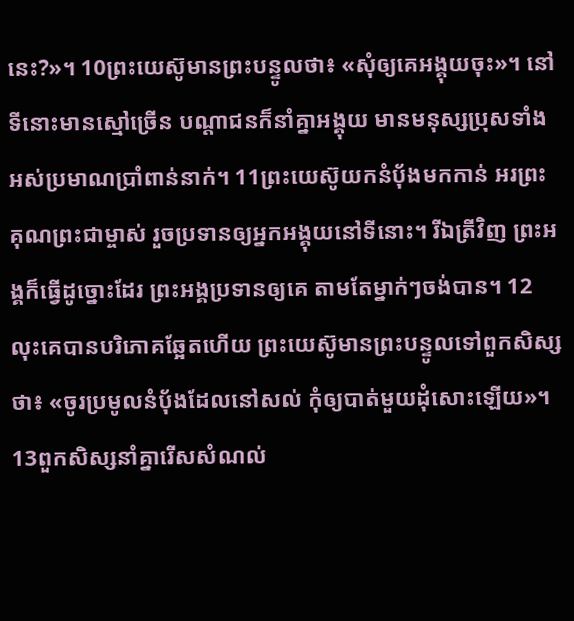នេះ?»។ 10ព្រះយេស៊ូមានព្រះបន្ទូលថា៖ «សុំឲ្យគេអង្គុយចុះ»។ នៅទីនោះមានស្មៅច្រើន បណ្ដាជនក៏នាំគ្នាអង្គុយ មានមនុស្សប្រុសទាំងអស់ប្រមាណប្រាំពាន់នាក់។ 11ព្រះយេស៊ូយកនំប៉័ងមកកាន់ អរព្រះគុណព្រះជាម្ចាស់ រួចប្រទានឲ្យអ្នកអង្គុយនៅទីនោះ។ រីឯត្រីវិញ ព្រះអង្គក៏ធ្វើដូច្នោះដែរ ព្រះអង្គប្រទានឲ្យគេ តាមតែម្នាក់ៗចង់បាន។ 12លុះគេបានបរិភោគឆ្អែតហើយ ព្រះយេស៊ូមានព្រះបន្ទូលទៅពួកសិស្សថា៖ «ចូរប្រមូលនំប៉័ងដែលនៅសល់ កុំឲ្យបាត់មួយដុំសោះឡើយ»។ 13ពួកសិស្សនាំគ្នារើសសំណល់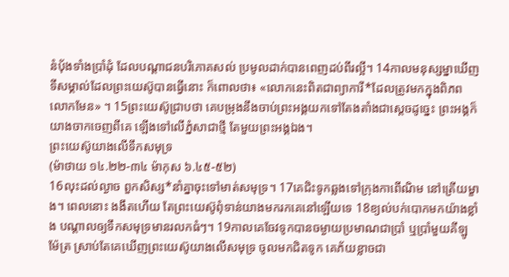នំប៉័ងទាំងប្រាំដុំ ដែលបណ្ដាជនបរិភោគសល់ ប្រមូលដាក់បានពេញដប់ពីរល្អី។ 14កាលមនុស្សម្នាឃើញទីសម្គាល់ដែលព្រះយេស៊ូបានធ្វើនោះ ក៏ពោលថា៖ «លោកនេះពិតជាព្យាការី*ដែលត្រូវមកក្នុងពិភពលោកមែន» ។ 15ព្រះយេស៊ូជ្រាបថា គេបម្រុងនឹងចាប់ព្រះអង្គយកទៅតែងតាំងជាស្ដេចដូច្នេះ ព្រះអង្គក៏យាងចាកចេញពីគេ ឡើងទៅលើភ្នំសាជាថ្មី តែមួយព្រះអង្គឯង។
ព្រះយេស៊ូយាងលើទឹកសមុទ្រ
(ម៉ាថាយ ១៤.២២-៣៤ ម៉ាកុស ៦.៤៥-៥២)
16លុះដល់ល្ងាច ពួកសិស្ស*នាំគ្នាចុះទៅមាត់សមុទ្រ។ 17គេជិះទូកឆ្លងទៅក្រុងកាពើណិម នៅត្រើយម្ខាង។ ពេលនោះ ងងឹតហើយ តែព្រះយេស៊ូពុំទាន់យាងមករកគេនៅឡើយទេ 18ខ្យល់បក់បោកមកយ៉ាងខ្លាំង បណ្ដាលឲ្យទឹកសមុទ្រមានរលកធំៗ។ 19កាលគេចែវទូកបានចម្ងាយប្រមាណជាប្រាំ ឬប្រាំមួយគីឡូម៉ែត្រ ស្រាប់តែគេឃើញព្រះយេស៊ូយាងលើសមុទ្រ ចូលមកជិតទូក គេភ័យខ្លាចជា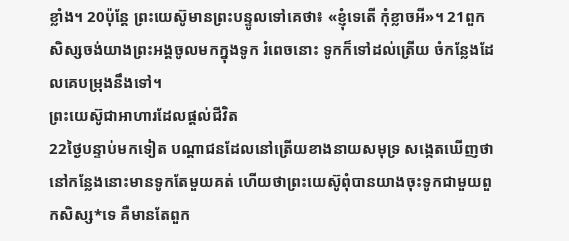ខ្លាំង។ 20ប៉ុន្តែ ព្រះយេស៊ូមានព្រះបន្ទូលទៅគេថា៖ «ខ្ញុំទេតើ កុំខ្លាចអី»។ 21ពួកសិស្សចង់យាងព្រះអង្គចូលមកក្នុងទូក រំពេចនោះ ទូកក៏ទៅដល់ត្រើយ ចំកន្លែងដែលគេបម្រុងនឹងទៅ។
ព្រះយេស៊ូជាអាហារដែលផ្ដល់ជីវិត
22ថ្ងៃបន្ទាប់មកទៀត បណ្ដាជនដែលនៅត្រើយខាងនាយសមុទ្រ សង្កេតឃើញថា នៅកន្លែងនោះមានទូកតែមួយគត់ ហើយថាព្រះយេស៊ូពុំបានយាងចុះទូកជាមួយពួកសិស្ស*ទេ គឺមានតែពួក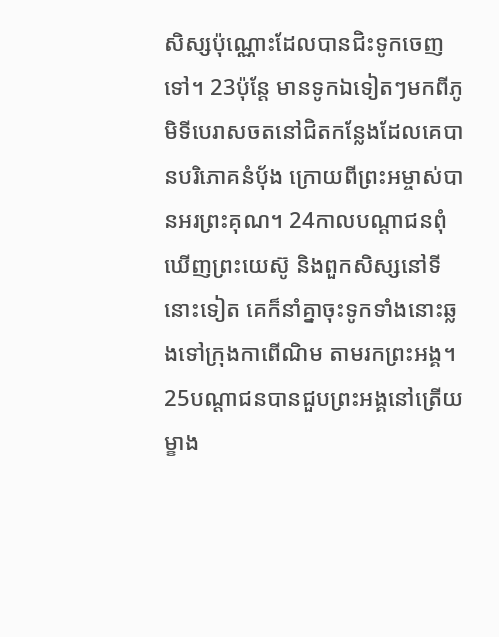សិស្សប៉ុណ្ណោះដែលបានជិះទូកចេញទៅ។ 23ប៉ុន្តែ មានទូកឯទៀតៗមកពីភូមិទីបេរាសចតនៅជិតកន្លែងដែលគេបានបរិភោគនំប៉័ង ក្រោយពីព្រះអម្ចាស់បានអរព្រះគុណ។ 24កាលបណ្ដាជនពុំឃើញព្រះយេស៊ូ និងពួកសិស្សនៅទីនោះទៀត គេក៏នាំគ្នាចុះទូកទាំងនោះឆ្លងទៅក្រុងកាពើណិម តាមរកព្រះអង្គ។
25បណ្ដាជនបានជួបព្រះអង្គនៅត្រើយម្ខាង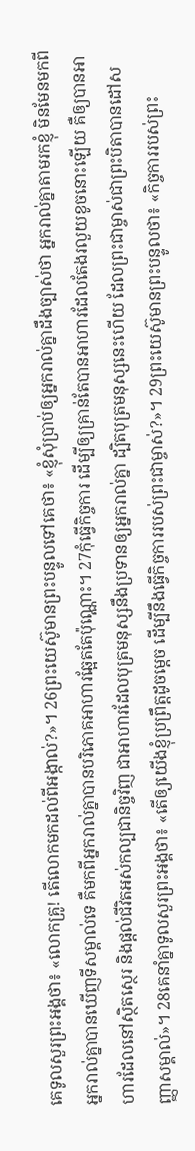គេទូលសួរព្រះអង្គថា៖ «លោកគ្រូ! តើលោកមកដល់ពីអង្កាល់?»។ 26ព្រះយេស៊ូមានព្រះបន្ទូលទៅគេថា៖ «ខ្ញុំសុំប្រាប់ឲ្យអ្នករាល់គ្នាដឹងច្បាស់ថា អ្នករាល់គ្នាតាមរកខ្ញុំ មិនមែនមកពីអ្នករាល់គ្នាបានឃើញទីសម្គាល់ទេ គឺមកពីអ្នករាល់គ្នាបានបរិភោគអាហារឆ្អែតតែប៉ុណ្ណោះ។ 27កុំធ្វើកិច្ចការ ដើម្បីឲ្យគ្រាន់តែបានអាហារដែលតែងរលួយខូចនោះឡើយ គឺឲ្យបានអាហារដែលនៅស្ថិតស្ថេរ និងផ្ដល់ជីវិតអស់កល្បជានិច្ចវិញ ជាអាហារដែលបុត្រមនុស្សនឹងប្រទានឲ្យអ្នករាល់គ្នា ដ្បិតបុត្រមនុស្សនេះហើយ ដែលព្រះជាម្ចាស់ជាព្រះបិតាបានដៅសញ្ញាសម្គាល់»។ 28គេនាំគ្នាទូលសួរព្រះអង្គថា៖ «តើឲ្យយើងខ្ញុំប្រព្រឹត្តដូចម្ដេច ដើម្បីនឹងធ្វើកិច្ចការរបស់ព្រះជាម្ចាស់?»។ 29ព្រះយេស៊ូមានព្រះបន្ទូលថា៖ «កិច្ចការរបស់ព្រះ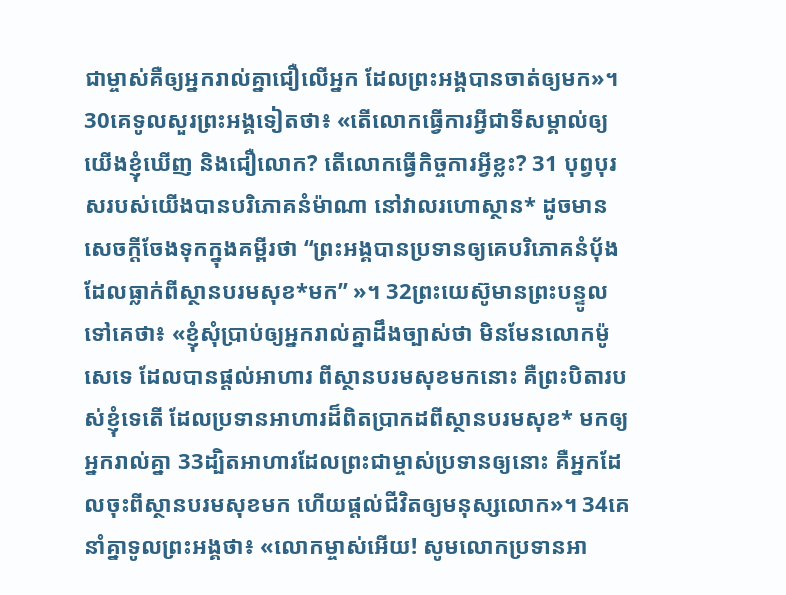ជាម្ចាស់គឺឲ្យអ្នករាល់គ្នាជឿលើអ្នក ដែលព្រះអង្គបានចាត់ឲ្យមក»។ 30គេទូលសួរព្រះអង្គទៀតថា៖ «តើលោកធ្វើការអ្វីជាទីសម្គាល់ឲ្យយើងខ្ញុំឃើញ និងជឿលោក? តើលោកធ្វើកិច្ចការអ្វីខ្លះ? 31 បុព្វបុរសរបស់យើងបានបរិភោគនំម៉ាណា នៅវាលរហោស្ថាន* ដូចមានសេចក្ដីចែងទុកក្នុងគម្ពីរថា “ព្រះអង្គបានប្រទានឲ្យគេបរិភោគនំប៉័ង ដែលធ្លាក់ពីស្ថានបរមសុខ*មក” »។ 32ព្រះយេស៊ូមានព្រះបន្ទូលទៅគេថា៖ «ខ្ញុំសុំប្រាប់ឲ្យអ្នករាល់គ្នាដឹងច្បាស់ថា មិនមែនលោកម៉ូសេទេ ដែលបានផ្ដល់អាហារ ពីស្ថានបរមសុខមកនោះ គឺព្រះបិតារបស់ខ្ញុំទេតើ ដែលប្រទានអាហារដ៏ពិតប្រាកដពីស្ថានបរមសុខ* មកឲ្យអ្នករាល់គ្នា 33ដ្បិតអាហារដែលព្រះជាម្ចាស់ប្រទានឲ្យនោះ គឺអ្នកដែលចុះពីស្ថានបរមសុខមក ហើយផ្ដល់ជីវិតឲ្យមនុស្សលោក»។ 34គេនាំគ្នាទូលព្រះអង្គថា៖ «លោកម្ចាស់អើយ! សូមលោកប្រទានអា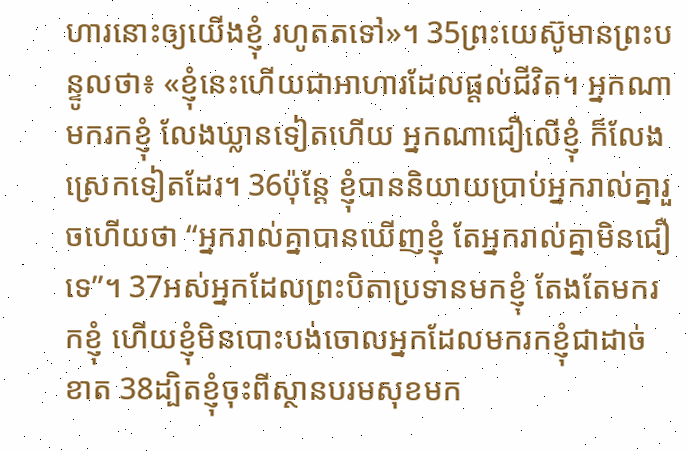ហារនោះឲ្យយើងខ្ញុំ រហូតតទៅ»។ 35ព្រះយេស៊ូមានព្រះបន្ទូលថា៖ «ខ្ញុំនេះហើយជាអាហារដែលផ្ដល់ជីវិត។ អ្នកណាមករកខ្ញុំ លែងឃ្លានទៀតហើយ អ្នកណាជឿលើខ្ញុំ ក៏លែងស្រេកទៀតដែរ។ 36ប៉ុន្តែ ខ្ញុំបាននិយាយប្រាប់អ្នករាល់គ្នារួចហើយថា “អ្នករាល់គ្នាបានឃើញខ្ញុំ តែអ្នករាល់គ្នាមិនជឿទេ”។ 37អស់អ្នកដែលព្រះបិតាប្រទានមកខ្ញុំ តែងតែមករកខ្ញុំ ហើយខ្ញុំមិនបោះបង់ចោលអ្នកដែលមករកខ្ញុំជាដាច់ខាត 38ដ្បិតខ្ញុំចុះពីស្ថានបរមសុខមក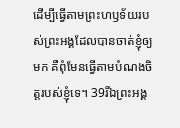ដើម្បីធ្វើតាមព្រះហឫទ័យរបស់ព្រះអង្គដែលបានចាត់ខ្ញុំឲ្យមក គឺពុំមែនធ្វើតាមបំណងចិត្តរបស់ខ្ញុំទេ។ 39រីឯព្រះអង្គ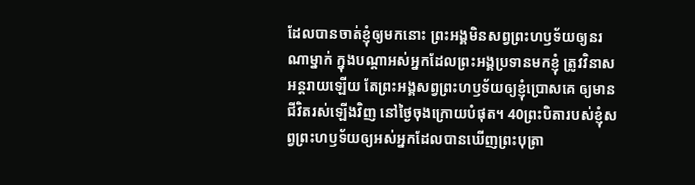ដែលបានចាត់ខ្ញុំឲ្យមកនោះ ព្រះអង្គមិនសព្វព្រះហឫទ័យឲ្យនរណាម្នាក់ ក្នុងបណ្ដាអស់អ្នកដែលព្រះអង្គប្រទានមកខ្ញុំ ត្រូវវិនាសអន្តរាយឡើយ តែព្រះអង្គសព្វព្រះហឫទ័យឲ្យខ្ញុំប្រោសគេ ឲ្យមានជីវិតរស់ឡើងវិញ នៅថ្ងៃចុងក្រោយបំផុត។ 40ព្រះបិតារបស់ខ្ញុំសព្វព្រះហឫទ័យឲ្យអស់អ្នកដែលបានឃើញព្រះបុត្រា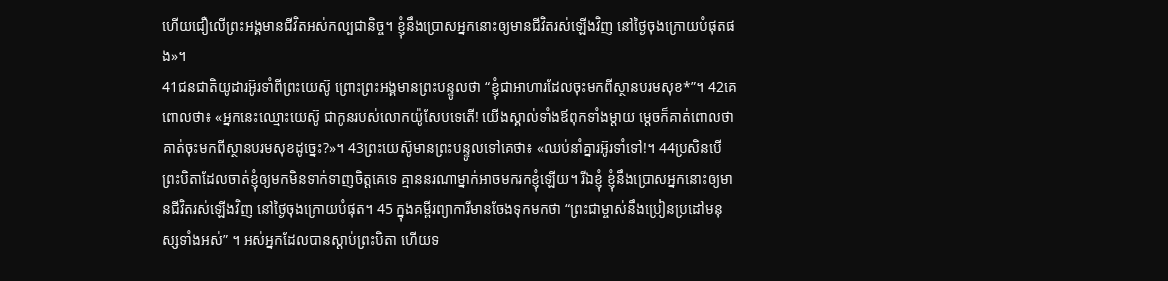ហើយជឿលើព្រះអង្គមានជីវិតអស់កល្បជានិច្ច។ ខ្ញុំនឹងប្រោសអ្នកនោះឲ្យមានជីវិតរស់ឡើងវិញ នៅថ្ងៃចុងក្រោយបំផុតផង»។
41ជនជាតិយូដារអ៊ូរទាំពីព្រះយេស៊ូ ព្រោះព្រះអង្គមានព្រះបន្ទូលថា “ខ្ញុំជាអាហារដែលចុះមកពីស្ថានបរមសុខ*”។ 42គេពោលថា៖ «អ្នកនេះឈ្មោះយេស៊ូ ជាកូនរបស់លោកយ៉ូសែបទេតើ! យើងស្គាល់ទាំងឪពុកទាំងម្ដាយ ម្ដេចក៏គាត់ពោលថាគាត់ចុះមកពីស្ថានបរមសុខដូច្នេះ?»។ 43ព្រះយេស៊ូមានព្រះបន្ទូលទៅគេថា៖ «ឈប់នាំគ្នារអ៊ូរទាំទៅ!។ 44ប្រសិនបើព្រះបិតាដែលចាត់ខ្ញុំឲ្យមកមិនទាក់ទាញចិត្តគេទេ គ្មាននរណាម្នាក់អាចមករកខ្ញុំឡើយ។ រីឯខ្ញុំ ខ្ញុំនឹងប្រោសអ្នកនោះឲ្យមានជីវិតរស់ឡើងវិញ នៅថ្ងៃចុងក្រោយបំផុត។ 45 ក្នុងគម្ពីរព្យាការីមានចែងទុកមកថា “ព្រះជាម្ចាស់នឹងប្រៀនប្រដៅមនុស្សទាំងអស់” ។ អស់អ្នកដែលបានស្ដាប់ព្រះបិតា ហើយទ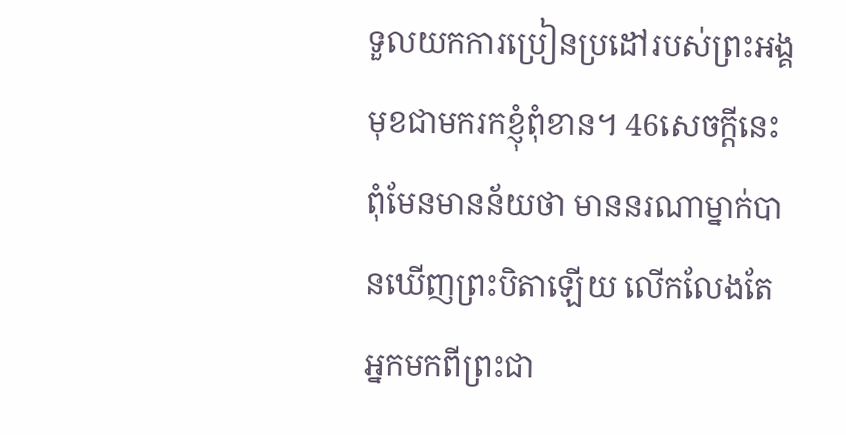ទួលយកការប្រៀនប្រដៅរបស់ព្រះអង្គ មុខជាមករកខ្ញុំពុំខាន។ 46សេចក្ដីនេះពុំមែនមានន័យថា មាននរណាម្នាក់បានឃើញព្រះបិតាឡើយ លើកលែងតែអ្នកមកពីព្រះជា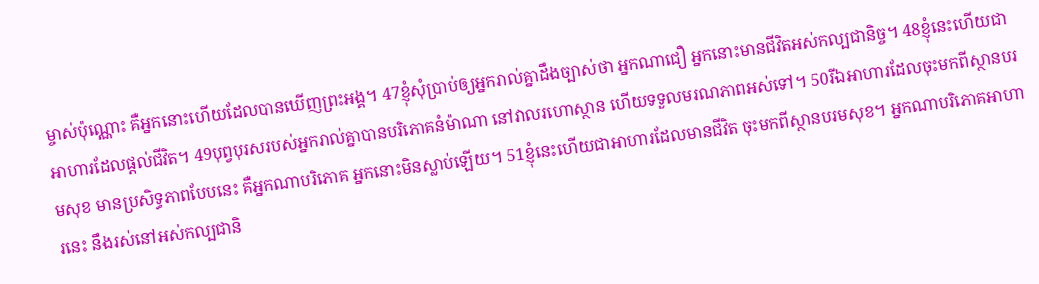ម្ចាស់ប៉ុណ្ណោះ គឺអ្នកនោះហើយដែលបានឃើញព្រះអង្គ។ 47ខ្ញុំសុំប្រាប់ឲ្យអ្នករាល់គ្នាដឹងច្បាស់ថា អ្នកណាជឿ អ្នកនោះមានជីវិតអស់កល្បជានិច្ច។ 48ខ្ញុំនេះហើយជាអាហារដែលផ្ដល់ជីវិត។ 49បុព្វបុរសរបស់អ្នករាល់គ្នាបានបរិភោគនំម៉ាណា នៅវាលរហោស្ថាន ហើយទទួលមរណភាពអស់ទៅ។ 50រីឯអាហារដែលចុះមកពីស្ថានបរមសុខ មានប្រសិទ្ធភាពបែបនេះ គឺអ្នកណាបរិភោគ អ្នកនោះមិនស្លាប់ឡើយ។ 51ខ្ញុំនេះហើយជាអាហារដែលមានជីវិត ចុះមកពីស្ថានបរមសុខ។ អ្នកណាបរិភោគអាហារនេះ នឹងរស់នៅអស់កល្បជានិ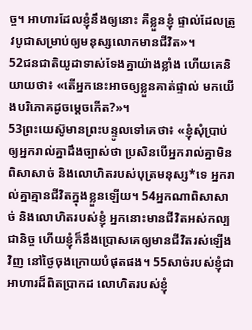ច្ច។ អាហារដែលខ្ញុំនឹងឲ្យនោះ គឺខ្លួនខ្ញុំ ផ្ទាល់ដែលត្រូវបូជាសម្រាប់ឲ្យមនុស្សលោកមានជីវិត»។
52ជនជាតិយូដាទាស់ទែងគ្នាយ៉ាងខ្លាំង ហើយគេនិយាយថា៖ «តើអ្នកនេះអាចឲ្យខ្លួនគាត់ផ្ទាល់ មកយើងបរិភោគដូចម្ដេចកើត?»។
53ព្រះយេស៊ូមានព្រះបន្ទូលទៅគេថា៖ «ខ្ញុំសុំប្រាប់ឲ្យអ្នករាល់គ្នាដឹងច្បាស់ថា ប្រសិនបើអ្នករាល់គ្នាមិនពិសាសាច់ និងលោហិតរបស់បុត្រមនុស្ស*ទេ អ្នករាល់គ្នាគ្មានជីវិតក្នុងខ្លួនឡើយ។ 54អ្នកណាពិសាសាច់ និងលោហិតរបស់ខ្ញុំ អ្នកនោះមានជីវិតអស់កល្បជានិច្ច ហើយខ្ញុំក៏នឹងប្រោសគេឲ្យមានជីវិតរស់ឡើងវិញ នៅថ្ងៃចុងក្រោយបំផុតផង។ 55សាច់របស់ខ្ញុំជាអាហារដ៏ពិតប្រាកដ លោហិតរបស់ខ្ញុំ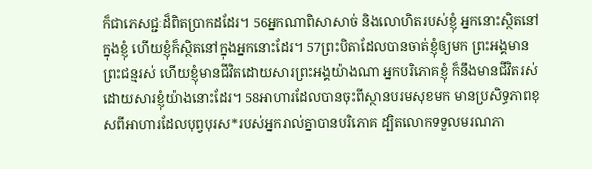ក៏ជាភេសជ្ជៈដ៏ពិតប្រាកដដែរ។ 56អ្នកណាពិសាសាច់ និងលោហិតរបស់ខ្ញុំ អ្នកនោះស្ថិតនៅក្នុងខ្ញុំ ហើយខ្ញុំក៏ស្ថិតនៅក្នុងអ្នកនោះដែរ។ 57ព្រះបិតាដែលបានចាត់ខ្ញុំឲ្យមក ព្រះអង្គមានព្រះជន្មរស់ ហើយខ្ញុំមានជីវិតដោយសារព្រះអង្គយ៉ាងណា អ្នកបរិភោគខ្ញុំ ក៏នឹងមានជីវិតរស់ ដោយសារខ្ញុំយ៉ាងនោះដែរ។ 58អាហារដែលបានចុះពីស្ថានបរមសុខមក មានប្រសិទ្ធភាពខុសពីអាហារដែលបុព្វបុរស*របស់អ្នករាល់គ្នាបានបរិភោគ ដ្បិតលោកទទួលមរណភា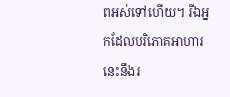ពអស់ទៅហើយ។ រីឯអ្នកដែលបរិភោគអាហារនេះនឹងរ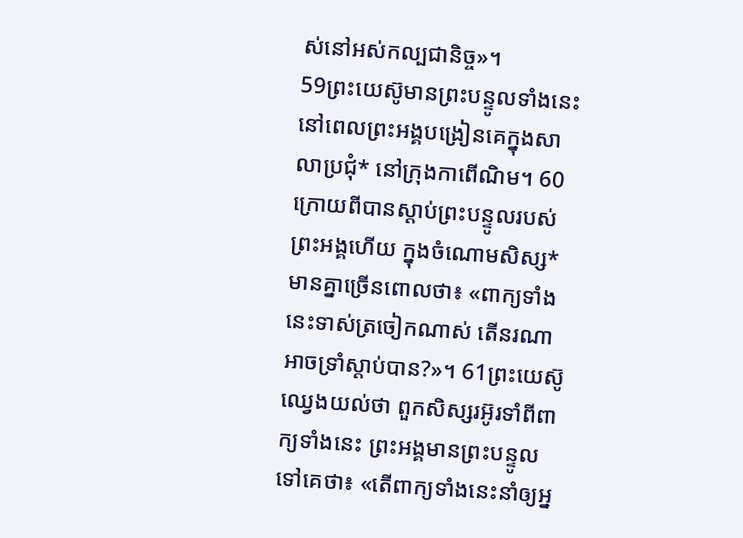ស់នៅអស់កល្បជានិច្ច»។
59ព្រះយេស៊ូមានព្រះបន្ទូលទាំងនេះ នៅពេលព្រះអង្គបង្រៀនគេក្នុងសាលាប្រជុំ* នៅក្រុងកាពើណិម។ 60ក្រោយពីបានស្ដាប់ព្រះបន្ទូលរបស់ព្រះអង្គហើយ ក្នុងចំណោមសិស្ស*មានគ្នាច្រើនពោលថា៖ «ពាក្យទាំងនេះទាស់ត្រចៀកណាស់ តើនរណាអាចទ្រាំស្ដាប់បាន?»។ 61ព្រះយេស៊ូឈ្វេងយល់ថា ពួកសិស្សរអ៊ូរទាំពីពាក្យទាំងនេះ ព្រះអង្គមានព្រះបន្ទូលទៅគេថា៖ «តើពាក្យទាំងនេះនាំឲ្យអ្ន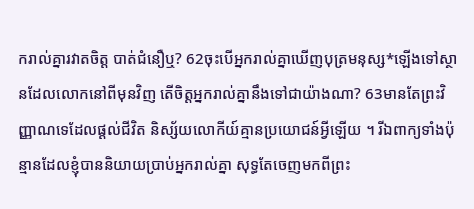ករាល់គ្នារវាតចិត្ត បាត់ជំនឿឬ? 62ចុះបើអ្នករាល់គ្នាឃើញបុត្រមនុស្ស*ឡើងទៅស្ថានដែលលោកនៅពីមុនវិញ តើចិត្តអ្នករាល់គ្នានឹងទៅជាយ៉ាងណា? 63មានតែព្រះវិញ្ញាណទេដែលផ្ដល់ជីវិត និស្ស័យលោកីយ៍គ្មានប្រយោជន៍អ្វីឡើយ ។ រីឯពាក្យទាំងប៉ុន្មានដែលខ្ញុំបាននិយាយប្រាប់អ្នករាល់គ្នា សុទ្ធតែចេញមកពីព្រះ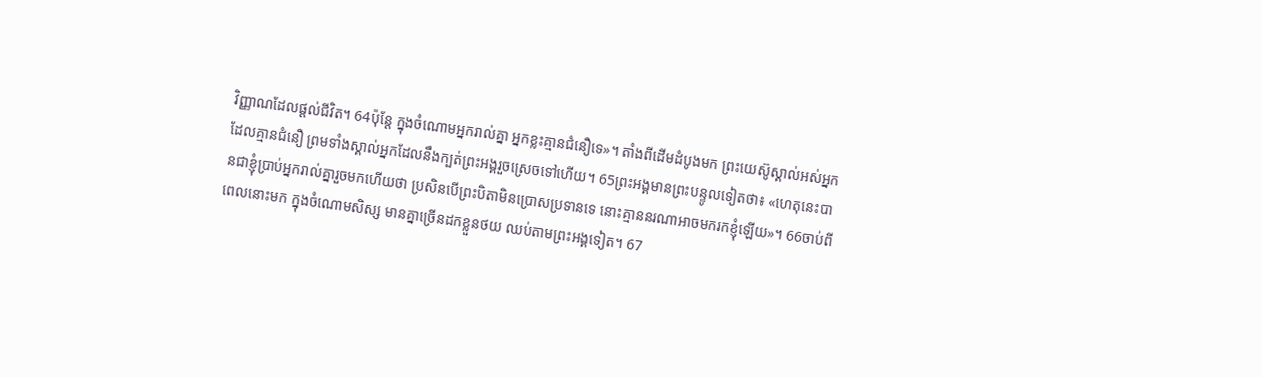វិញ្ញាណដែលផ្ដល់ជីវិត។ 64ប៉ុន្តែ ក្នុងចំណោមអ្នករាល់គ្នា អ្នកខ្លះគ្មានជំនឿទេ»។ តាំងពីដើមដំបូងមក ព្រះយេស៊ូស្គាល់អស់អ្នកដែលគ្មានជំនឿ ព្រមទាំងស្គាល់អ្នកដែលនឹងក្បត់ព្រះអង្គរួចស្រេចទៅហើយ។ 65ព្រះអង្គមានព្រះបន្ទូលទៀតថា៖ «ហេតុនេះបានជាខ្ញុំប្រាប់អ្នករាល់គ្នារួចមកហើយថា ប្រសិនបើព្រះបិតាមិនប្រោសប្រទានទេ នោះគ្មាននរណាអាចមករកខ្ញុំឡើយ»។ 66ចាប់ពីពេលនោះមក ក្នុងចំណោមសិស្ស មានគ្នាច្រើនដកខ្លួនថយ ឈប់តាមព្រះអង្គទៀត។ 67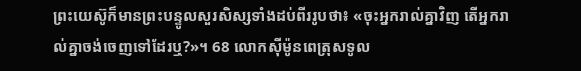ព្រះយេស៊ូក៏មានព្រះបន្ទូលសួរសិស្សទាំងដប់ពីររូបថា៖ «ចុះអ្នករាល់គ្នាវិញ តើអ្នករាល់គ្នាចង់ចេញទៅដែរឬ?»។ 68 លោកស៊ីម៉ូនពេត្រុសទូល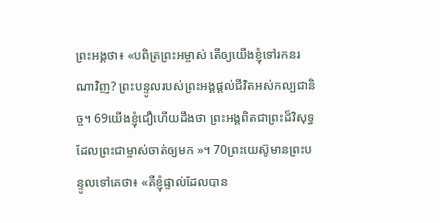ព្រះអង្គថា៖ «បពិត្រព្រះអម្ចាស់ តើឲ្យយើងខ្ញុំទៅរកនរណាវិញ? ព្រះបន្ទូលរបស់ព្រះអង្គផ្ដល់ជីវិតអស់កល្បជានិច្ច។ 69យើងខ្ញុំជឿហើយដឹងថា ព្រះអង្គពិតជាព្រះដ៏វិសុទ្ធដែលព្រះជាម្ចាស់ចាត់ឲ្យមក »។ 70ព្រះយេស៊ូមានព្រះបន្ទូលទៅគេថា៖ «គឺខ្ញុំផ្ទាល់ដែលបាន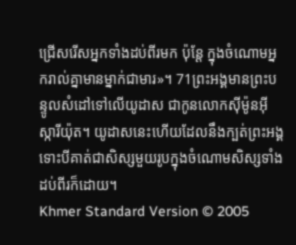ជ្រើសរើសអ្នកទាំងដប់ពីរមក ប៉ុន្តែ ក្នុងចំណោមអ្នករាល់គ្នាមានម្នាក់ជាមារ»។ 71ព្រះអង្គមានព្រះបន្ទូលសំដៅទៅលើយូដាស ជាកូនលោកស៊ីម៉ូនអ៊ីស្ការីយ៉ុត។ យូដាសនេះហើយដែលនឹងក្បត់ព្រះអង្គ ទោះបីគាត់ជាសិស្សមួយរូបក្នុងចំណោមសិស្សទាំងដប់ពីរក៏ដោយ។
Khmer Standard Version © 2005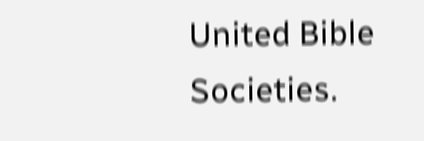United Bible Societies.